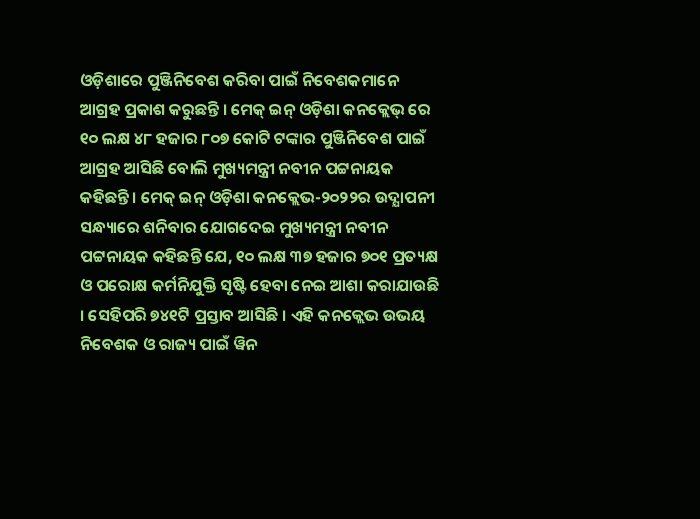ଓଡ଼ିଶାରେ ପୁଞ୍ଜିନିବେଶ କରିବା ପାଇଁ ନିବେଶକମାନେ ଆଗ୍ରହ ପ୍ରକାଶ କରୁଛନ୍ତି । ମେକ୍ ଇନ୍ ଓଡ଼ିଶା କନକ୍ଲେଭ୍ ରେ ୧୦ ଲକ୍ଷ ୪୮ ହଜାର ୮୦୭ କୋଟି ଟଙ୍କାର ପୁଞ୍ଜିନିବେଶ ପାଇଁ ଆଗ୍ରହ ଆସିଛି ବୋଲି ମୁଖ୍ୟମନ୍ତ୍ରୀ ନବୀନ ପଟ୍ଟନାୟକ କହିଛନ୍ତି । ମେକ୍ ଇନ୍ ଓଡ଼ିଶା କନକ୍ଲେଭ-୨୦୨୨ର ଉଦ୍ଯାପନୀ ସନ୍ଧ୍ୟାରେ ଶନିବାର ଯୋଗଦେଇ ମୁଖ୍ୟମନ୍ତ୍ରୀ ନବୀନ ପଟ୍ଟନାୟକ କହିଛନ୍ତି ଯେ, ୧୦ ଲକ୍ଷ ୩୭ ହଜାର ୭୦୧ ପ୍ରତ୍ୟକ୍ଷ ଓ ପରୋକ୍ଷ କର୍ମନିଯୁକ୍ତି ସୃଷ୍ଟି ହେବା ନେଇ ଆଶା କରାଯାଉଛି । ସେହିପରି ୭୪୧ଟି ପ୍ରସ୍ତାବ ଆସିଛି । ଏହି କନକ୍ଲେଭ ଉଭୟ ନିବେଶକ ଓ ରାଜ୍ୟ ପାଇଁ ୱିନ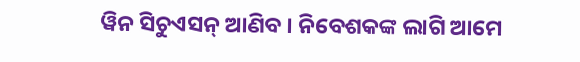ୱିନ ସିଚୁଏସନ୍ ଆଣିବ । ନିବେଶକଙ୍କ ଲାଗି ଆମେ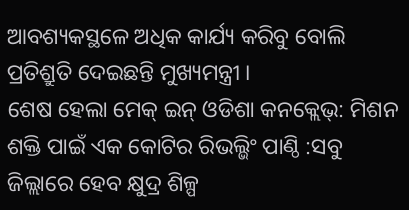ଆବଶ୍ୟକସ୍ଥଳେ ଅଧିକ କାର୍ଯ୍ୟ କରିବୁ ବୋଲି ପ୍ରତିଶ୍ରୁତି ଦେଇଛନ୍ତି ମୁଖ୍ୟମନ୍ତ୍ରୀ ।
ଶେଷ ହେଲା ମେକ୍ ଇନ୍ ଓଡିଶା କନକ୍ଲେଭ୍: ମିଶନ ଶକ୍ତି ପାଇଁ ଏକ କୋଟିର ରିଭଲ୍ଭିଂ ପାଣ୍ଠି :ସବୁ ଜିଲ୍ଲାରେ ହେବ କ୍ଷୁଦ୍ର ଶିଳ୍ପ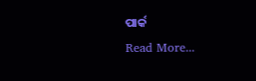ପାର୍କ
Read More...